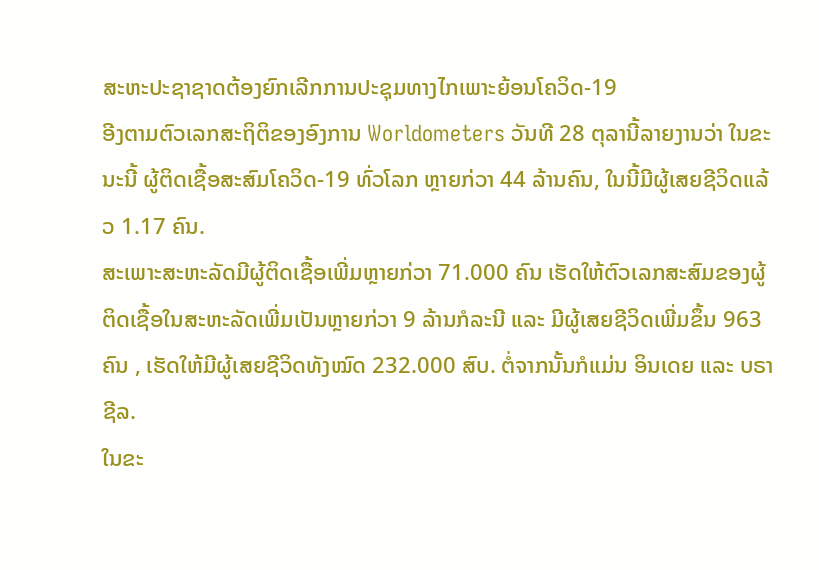ສະຫະປະຊາຊາດຕ້ອງຍົກເລີກການປະຊຸມທາງໄກເພາະຍ້ອນໂຄວິດ-19
ອີງຕາມຕົວເລກສະຖິຕິຂອງອົງການ Worldometers ວັນທີ 28 ຕຸລານີ້ລາຍງານວ່າ ໃນຂະນະນີ້ ຜູ້ຕິດເຊື້ອສະສົມໂຄວິດ-19 ທົ່ວໂລກ ຫຼາຍກ່ວາ 44 ລ້ານຄົນ, ໃນນີ້ມີຜູ້ເສຍຊີວິດແລ້ວ 1.17 ຄົນ.
ສະເພາະສະຫະລັດມີຜູ້ຕິດເຊື້ອເພີ່ມຫຼາຍກ່ວາ 71.000 ຄົນ ເຮັດໃຫ້ຕົວເລກສະສົມຂອງຜູ້ຕິດເຊື້ອໃນສະຫະລັດເພີ່ມເປັນຫຼາຍກ່ວາ 9 ລ້ານກໍລະນີ ແລະ ມີຜູ້ເສຍຊີວິດເພີ່ມຂຶ້ນ 963 ຄົນ , ເຮັດໃຫ້ມີຜູ້ເສຍຊີວິດທັງໝົດ 232.000 ສົບ. ຕໍ່ຈາກນັ້ນກໍແມ່ນ ອິນເດຍ ແລະ ບຣາຊີລ.
ໃນຂະ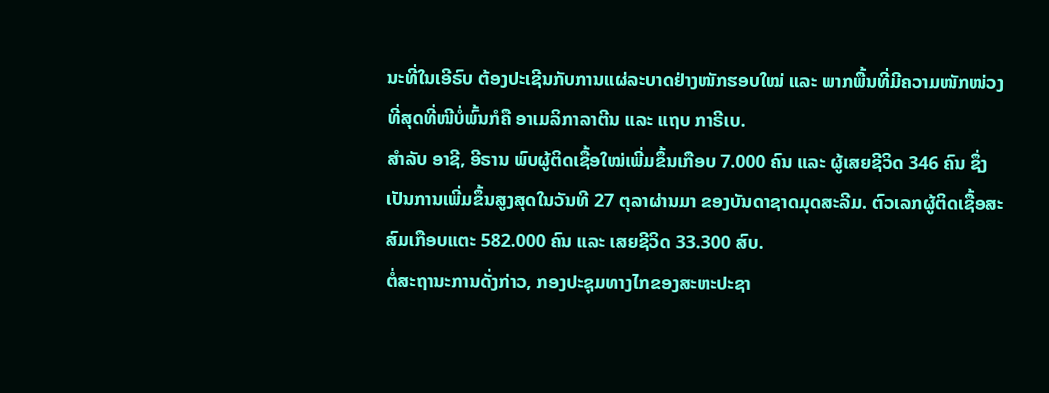ນະທີ່ໃນເອີຣົບ ຕ້ອງປະເຊີນກັບການແຜ່ລະບາດຢ່າງໜັກຮອບໃໝ່ ແລະ ພາກພື້ນທີ່ມີຄວາມໜັກໜ່ວງທີ່ສຸດທີ່ໜີບໍ່ພົ້ນກໍຄື ອາເມລິກາລາຕີນ ແລະ ແຖບ ກາຣີເບ.
ສຳລັບ ອາຊີ, ອີຣານ ພົບຜູ້ຕິດເຊື້ອໃໝ່ເພີ່ມຂຶ້ນເກືອບ 7.000 ຄົນ ແລະ ຜູ້ເສຍຊີວິດ 346 ຄົນ ຊຶ່ງເປັນການເພີ່ມຂຶ້ນສູງສຸດໃນວັນທີ 27 ຕຸລາຜ່ານມາ ຂອງບັນດາຊາດມຸດສະລີມ. ຕົວເລກຜູ້ຕິດເຊື້ອສະສົມເກືອບແຕະ 582.000 ຄົນ ແລະ ເສຍຊີວິດ 33.300 ສົບ.
ຕໍ່ສະຖານະການດັ່ງກ່າວ, ກອງປະຊຸມທາງໄກຂອງສະຫະປະຊາ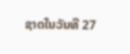ຊາດໃນວັນທີ 27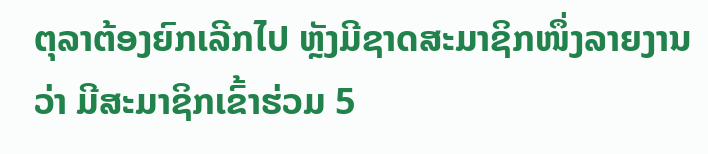ຕຸລາຕ້ອງຍົກເລີກໄປ ຫຼັງມີຊາດສະມາຊິກໜຶ່ງລາຍງານວ່າ ມີສະມາຊິກເຂົ້າຮ່ວມ 5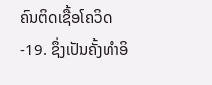ຄົນຕິດເຊື້ອໂຄວິດ-19. ຊຶ່ງເປັນຄັ້ງທຳອິ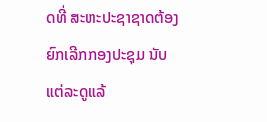ດທີ່ ສະຫະປະຊາຊາດຕ້ອງຍົກເລີກກອງປະຊຸມ ນັບແຕ່ລະດູແລ້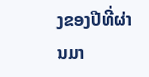ງຂອງປີທີ່ຜ່ານມາ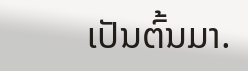ເປັນຕົ້ນມາ.